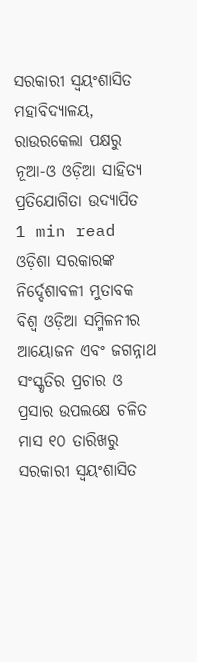ସରକାରୀ ସ୍ବୟଂଶାସିତ ମହାବିଦ୍ୟାଳୟ, ରାଉରକେଲା ପକ୍ଷରୁ ନୂଆ-ଓ ଓଡ଼ିଆ ସାହିତ୍ୟ ପ୍ରତିଯୋଗିତା ଉଦ୍ଯାପିତ
1 min read
ଓଡ଼ିଶା ସରକାରଙ୍କ ନିର୍ଦ୍ଦେଶାବଳୀ ମୁତାବକ ବିଶ୍ବ ଓଡ଼ିଆ ସମ୍ମିଳନୀର ଆୟୋଜନ ଏବଂ ଜଗନ୍ନାଥ ସଂସ୍କୃତିର ପ୍ରଚାର ଓ ପ୍ରସାର ଉପଲକ୍ଷେ ଚଳିତ ମାସ ୧୦ ତାରିଖରୁ ସରକାରୀ ସ୍ବୟଂଶାସିତ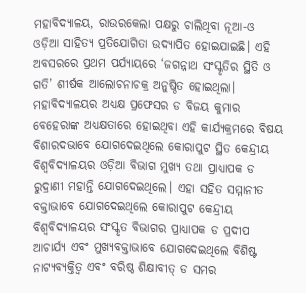ମହାବିଦ୍ୟାଳୟ, ରାଉରକେଲା ପକ୍ଷରୁ ଚାଲିଥିବା ନୂଆ-ଓ ଓଡ଼ିଆ ସାହିତ୍ୟ ପ୍ରତିଯୋଗିତା ଉଦ୍ଯାପିତ ହୋଇଯାଇଛି। ଏହି ଅବସରରେ ପ୍ରଥମ ପର୍ଯ୍ୟାୟରେ ‘ଜଗନ୍ନାଥ ସଂସ୍କୃତିର ସ୍ଥିତି ଓ ଗତି’ ଶୀର୍ଷକ ଆଲୋଚନାଚକ୍ର ଅନୁଷ୍ଠିତ ହୋଇଥିଲା। ମହାବିଦ୍ୟାଳୟର ଅଧ୍ୟକ୍ଷ ପ୍ରଫେସର ଡ ବିଜୟ କୁମାର ବେହେରାଙ୍କ ଅଧ୍ୟକ୍ଷତାରେ ହୋଇଥିବା ଏହି କାର୍ଯ୍ୟକ୍ରମରେ ବିଷୟ ବିଶାରଦଭାବେ ଯୋଗଦେଇଥିଲେ କୋରାପୁଟ ସ୍ଥିତ କେନ୍ଦ୍ରୀୟ ବିଶ୍ବବିଦ୍ୟାଳୟର ଓଡ଼ିଆ ବିଭାଗ ମୁଖ୍ୟ ତଥା ପ୍ରାଧ୍ୟାପକ ଡ ରୁଦ୍ରାଣୀ ମହାନ୍ତି ଯୋଗଦେଇଥିଲେ। ଏହା ସହିତ ସମ୍ମାନୀତ ବକ୍ତାଭାବେ ଯୋଗଦେଇଥିଲେ କୋରାପୁଟ କେନ୍ଦ୍ରୀୟ ବିଶ୍ବବିଦ୍ୟାଳୟର ସଂସ୍କୃତ ବିଭାଗର ପ୍ରାଧ୍ୟାପକ ଡ ପ୍ରଦୀପ ଆଚାର୍ଯ୍ୟ ଏବଂ ମୁଖ୍ୟବକ୍ତାଭାବେ ଯୋଗଦେଇଥିଲେ ବିଶିଷ୍ଟ ନାଟ୍ୟବ୍ୟକ୍ତିତ୍ବ ଏବଂ ବରିଷ୍ଠ ଶିକ୍ଷାବୀତ୍ ଡ ସମର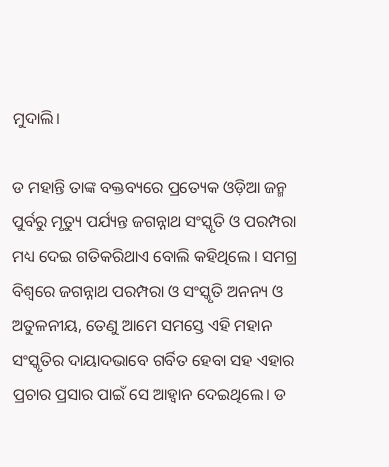ମୁଦାଲି।

ଡ ମହାନ୍ତି ତାଙ୍କ ବକ୍ତବ୍ୟରେ ପ୍ରତ୍ୟେକ ଓଡ଼ିଆ ଜନ୍ମ ପୁର୍ବରୁ ମୃତ୍ୟୁ ପର୍ଯ୍ୟନ୍ତ ଜଗନ୍ନାଥ ସଂସ୍କୃତି ଓ ପରମ୍ପରା ମଧ୍ୟ ଦେଇ ଗତିକରିଥାଏ ବୋଲି କହିଥିଲେ । ସମଗ୍ର ବିଶ୍ବରେ ଜଗନ୍ନାଥ ପରମ୍ପରା ଓ ସଂସ୍କୃତି ଅନନ୍ୟ ଓ ଅତୁଳନୀୟ, ତେଣୁ ଆମେ ସମସ୍ତେ ଏହି ମହାନ ସଂସ୍କୃତିର ଦାୟାଦଭାବେ ଗର୍ବିତ ହେବା ସହ ଏହାର ପ୍ରଚାର ପ୍ରସାର ପାଇଁ ସେ ଆହ୍ବାନ ଦେଇଥିଲେ। ଡ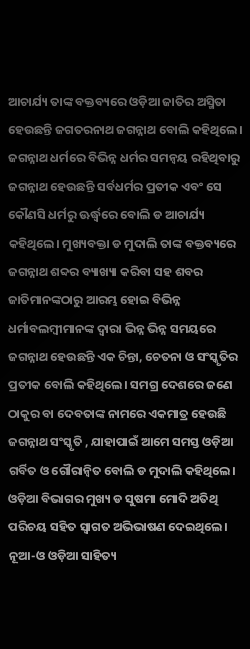ଆଚାର୍ଯ୍ୟ ତାଙ୍କ ବକ୍ତବ୍ୟରେ ଓଡ଼ିଆ ଜାତିର ଅସ୍ମିତା ହେଉଛନ୍ତି ଜଗତରନାଥ ଜଗନ୍ନାଥ ବୋଲି କହିଥିଲେ। ଜଗନ୍ନାଥ ଧର୍ମରେ ବିଭିନ୍ନ ଧର୍ମର ସମନ୍ବୟ ରହିଥିବାରୁ ଜଗନ୍ନାଥ ହେଉଛନ୍ତି ସର୍ବଧର୍ମର ପ୍ରତୀକ ଏବଂ ସେ କୌଣସି ଧର୍ମରୁ ଊର୍ଦ୍ଧ୍ବରେ ବୋଲି ଡ ଆଚାର୍ଯ୍ୟ କହିଥିଲେ। ମୁଖ୍ୟବକ୍ତା ଡ ମୁଦାଲି ତାଙ୍କ ବକ୍ତବ୍ୟରେ ଜଗନ୍ନାଥ ଶବ୍ଦର ବ୍ୟାଖ୍ୟା କରିବା ସହ ଶବର ଜାତିମାନଙ୍କଠାରୁ ଆରମ୍ଭ ହୋଇ ବିଭିନ୍ନ ଧର୍ମାବଲମ୍ବୀମାନଙ୍କ ଦ୍ୱାରା ଭିନ୍ନ ଭିନ୍ନ ସମୟରେ ଜଗନ୍ନାଥ ହେଉଛନ୍ତି ଏକ ଚିନ୍ତା, ଚେତନା ଓ ସଂସ୍କୃତିର ପ୍ରତୀକ ବୋଲି କହିଥିଲେ। ସମଗ୍ର ଦେଶରେ ଜଣେ ଠାକୁର ବା ଦେବତାଙ୍କ ନାମରେ ଏକମାତ୍ର ହେଉଛି ଜଗନ୍ନାଥ ସଂସ୍କୃତି , ଯାହାପାଇଁ ଆମେ ସମସ୍ତ ଓଡ଼ିଆ ଗର୍ବିତ ଓ ଗୌରାନ୍ବିତ ବୋଲି ଡ ମୁଦାଲି କହିଥିଲେ। ଓଡ଼ିଆ ବିଭାଗର ମୁଖ୍ୟ ଡ ସୁଷମା ମୋଦି ଅତିଥି ପରିଚୟ ସହିତ ସ୍ବାଗତ ଅଭିଭାଷଣ ଦେଇଥିଲେ। ନୂଆ-ଓ ଓଡ଼ିଆ ସାହିତ୍ୟ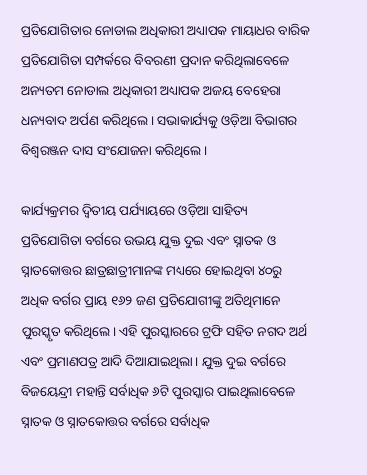ପ୍ରତିଯୋଗିତାର ନୋଡାଲ ଅଧିକାରୀ ଅଧ୍ୟାପକ ମାୟାଧର ବାରିକ ପ୍ରତିଯୋଗିତା ସମ୍ପର୍କରେ ବିବରଣୀ ପ୍ରଦାନ କରିଥିଲାବେଳେ ଅନ୍ୟତମ ନୋଡାଲ ଅଧିକାରୀ ଅଧ୍ୟାପକ ଅଜୟ ବେହେରା ଧନ୍ୟବାଦ ଅର୍ପଣ କରିଥିଲେ। ସଭାକାର୍ଯ୍ୟକୁ ଓଡ଼ିଆ ବିଭାଗର ବିଶ୍ବରଞ୍ଜନ ଦାସ ସଂଯୋଜନା କରିଥିଲେ।

କାର୍ଯ୍ୟକ୍ରମର ଦ୍ବିତୀୟ ପର୍ଯ୍ୟାୟରେ ଓଡ଼ିଆ ସାହିତ୍ୟ ପ୍ରତିଯୋଗିତା ବର୍ଗରେ ଉଭୟ ଯୁକ୍ତ ଦୁଇ ଏବଂ ସ୍ନାତକ ଓ ସ୍ନାତକୋତ୍ତର ଛାତ୍ରଛାତ୍ରୀମାନଙ୍କ ମଧ୍ୟରେ ହୋଇଥିବା ୪୦ରୁ ଅଧିକ ବର୍ଗର ପ୍ରାୟ ୧୬୨ ଜଣ ପ୍ରତିଯୋଗୀଙ୍କୁ ଅତିଥିମାନେ ପୁରସ୍କୃତ କରିଥିଲେ। ଏହି ପୁରସ୍କାରରେ ଟ୍ରଫି ସହିତ ନଗଦ ଅର୍ଥ ଏବଂ ପ୍ରମାଣପତ୍ର ଆଦି ଦିଆଯାଇଥିଲା। ଯୁକ୍ତ ଦୁଇ ବର୍ଗରେ ବିଜୟେନ୍ଦ୍ରୀ ମହାନ୍ତି ସର୍ବାଧିକ ୬ଟି ପୁରସ୍କାର ପାଇଥିଲାବେଳେ ସ୍ନାତକ ଓ ସ୍ନାତକୋତ୍ତର ବର୍ଗରେ ସର୍ବାଧିକ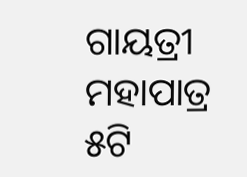ଗାୟତ୍ରୀ ମହାପାତ୍ର ୫ଟି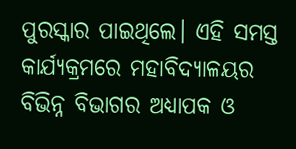ପୁରସ୍କାର ପାଇଥିଲେ। ଏହି ସମସ୍ତ କାର୍ଯ୍ୟକ୍ରମରେ ମହାବିଦ୍ୟାଳୟର ବିଭିନ୍ନ ବିଭାଗର ଅଧ୍ୟାପକ ଓ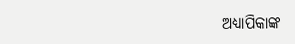ଅଧ୍ୟାପିକାଙ୍କ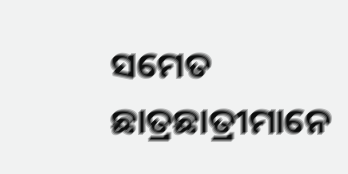ସମେତ ଛାତ୍ରଛାତ୍ରୀମାନେ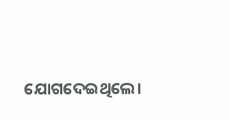ଯୋଗଦେଇଥିଲେ।